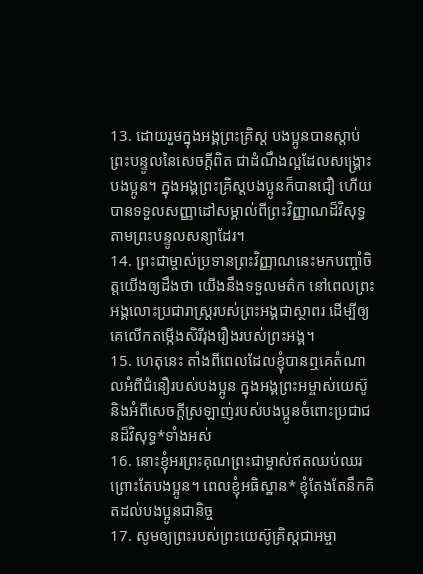13. ដោយរួមក្នុងអង្គព្រះគ្រិស្ដ បងប្អូនបានស្ដាប់ព្រះបន្ទូលនៃសេចក្ដីពិត ជាដំណឹងល្អដែលសង្គ្រោះបងប្អូន។ ក្នុងអង្គព្រះគ្រិស្ដបងប្អូនក៏បានជឿ ហើយបានទទួលសញ្ញាដៅសម្គាល់ពីព្រះវិញ្ញាណដ៏វិសុទ្ធ តាមព្រះបន្ទូលសន្យាដែរ។
14. ព្រះជាម្ចាស់ប្រទានព្រះវិញ្ញាណនេះមកបញ្ចាំចិត្តយើងឲ្យដឹងថា យើងនឹងទទួលមត៌ក នៅពេលព្រះអង្គលោះប្រជារាស្ដ្ររបស់ព្រះអង្គជាស្ថាពរ ដើម្បីឲ្យគេលើកតម្កើងសិរីរុងរឿងរបស់ព្រះអង្គ។
15. ហេតុនេះ តាំងពីពេលដែលខ្ញុំបានឮគេតំណាលអំពីជំនឿរបស់បងប្អូន ក្នុងអង្គព្រះអម្ចាស់យេស៊ូ និងអំពីសេចក្ដីស្រឡាញ់របស់បងប្អូនចំពោះប្រជាជនដ៏វិសុទ្ធ*ទាំងអស់
16. នោះខ្ញុំអរព្រះគុណព្រះជាម្ចាស់ឥតឈប់ឈរ ព្រោះតែបងប្អូន។ ពេលខ្ញុំអធិស្ឋាន* ខ្ញុំតែងតែនឹកគិតដល់បងប្អូនជានិច្ច
17. សូមឲ្យព្រះរបស់ព្រះយេស៊ូគ្រិស្ដជាអម្ចា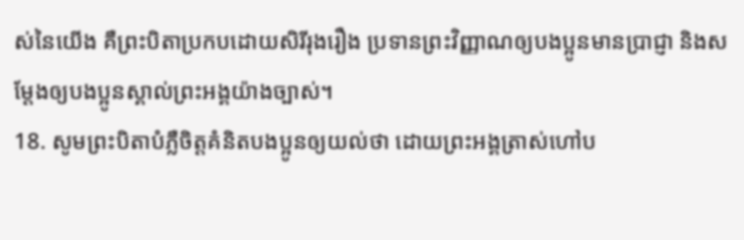ស់នៃយើង គឺព្រះបិតាប្រកបដោយសិរីរុងរឿង ប្រទានព្រះវិញ្ញាណឲ្យបងប្អូនមានប្រាជ្ញា និងសម្តែងឲ្យបងប្អូនស្គាល់ព្រះអង្គយ៉ាងច្បាស់។
18. សូមព្រះបិតាបំភ្លឺចិត្តគំនិតបងប្អូនឲ្យយល់ថា ដោយព្រះអង្គត្រាស់ហៅប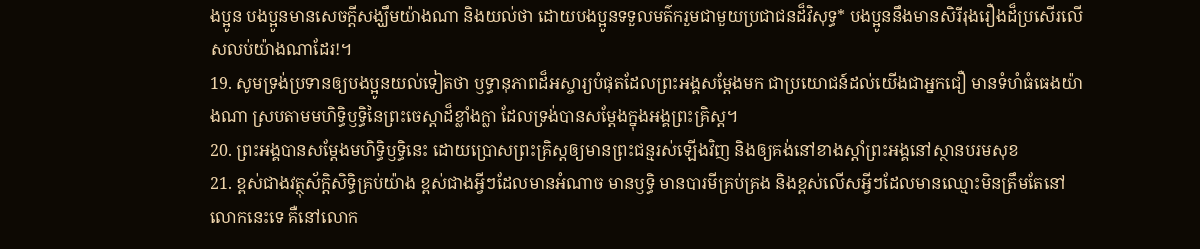ងប្អូន បងប្អូនមានសេចក្ដីសង្ឃឹមយ៉ាងណា និងយល់ថា ដោយបងប្អូនទទួលមត៌ករួមជាមួយប្រជាជនដ៏វិសុទ្ធ* បងប្អូននឹងមានសិរីរុងរឿងដ៏ប្រសើរលើសលប់យ៉ាងណាដែរ!។
19. សូមទ្រង់ប្រទានឲ្យបងប្អូនយល់ទៀតថា ឫទ្ធានុភាពដ៏អស្ចារ្យបំផុតដែលព្រះអង្គសម្តែងមក ជាប្រយោជន៍ដល់យើងជាអ្នកជឿ មានទំហំធំធេងយ៉ាងណា ស្របតាមមហិទ្ធិឫទ្ធិនៃព្រះចេស្ដាដ៏ខ្លាំងក្លា ដែលទ្រង់បានសម្តែងក្នុងអង្គព្រះគ្រិស្ដ។
20. ព្រះអង្គបានសម្តែងមហិទ្ធិឫទ្ធិនេះ ដោយប្រោសព្រះគ្រិស្ដឲ្យមានព្រះជន្មរស់ឡើងវិញ និងឲ្យគង់នៅខាងស្ដាំព្រះអង្គនៅស្ថានបរមសុខ
21. ខ្ពស់ជាងវត្ថុស័ក្ដិសិទ្ធិគ្រប់យ៉ាង ខ្ពស់ជាងអ្វីៗដែលមានអំណាច មានឫទ្ធិ មានបារមីគ្រប់គ្រង និងខ្ពស់លើសអ្វីៗដែលមានឈ្មោះមិនត្រឹមតែនៅលោកនេះទេ គឺនៅលោក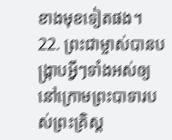ខាងមុខទៀតផង។
22. ព្រះជាម្ចាស់បានបង្ក្រាបអ្វីៗទាំងអស់ឲ្យនៅក្រោមព្រះបាទារបស់ព្រះគ្រិស្ដ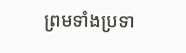ព្រមទាំងប្រទា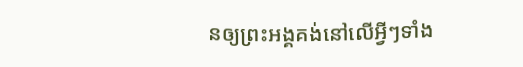នឲ្យព្រះអង្គគង់នៅលើអ្វីៗទាំង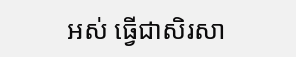អស់ ធ្វើជាសិរសា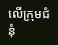លើក្រុមជំនុំ